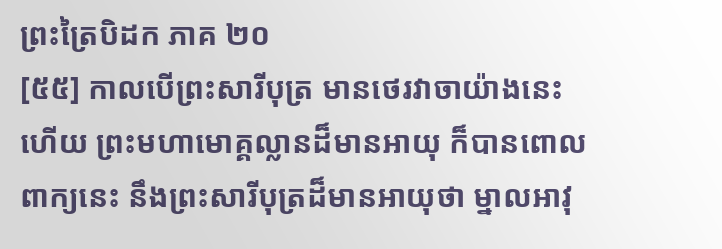ព្រះត្រៃបិដក ភាគ ២០
[៥៥] កាលបើព្រះសារីបុត្រ មានថេរវាចាយ៉ាងនេះហើយ ព្រះមហាមោគ្គល្លានដ៏មានអាយុ ក៏បានពោលពាក្យនេះ នឹងព្រះសារីបុត្រដ៏មានអាយុថា ម្នាលអាវុ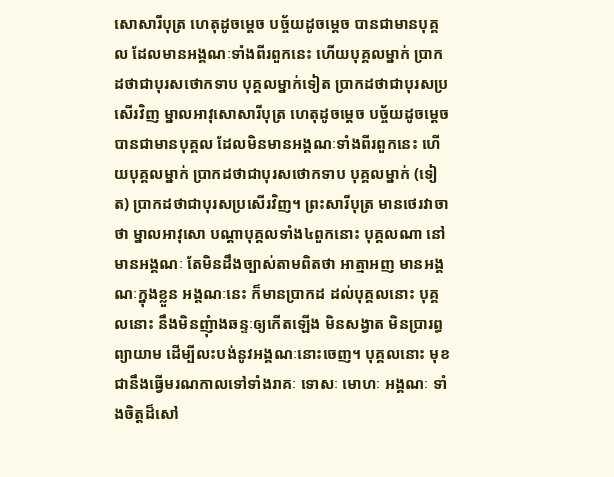សោសារីបុត្រ ហេតុដូចម្តេច បច្ច័យដូចម្តេច បានជាមានបុគ្គល ដែលមានអង្គណៈទាំងពីរពួកនេះ ហើយបុគ្គលម្នាក់ ប្រាកដថាជាបុរសថោកទាប បុគ្គលម្នាក់ទៀត ប្រាកដថាជាបុរសប្រសើរវិញ ម្នាលអាវុសោសារីបុត្រ ហេតុដូចម្តេច បច្ច័យដូចម្តេច បានជាមានបុគ្គល ដែលមិនមានអង្គណៈទាំងពីរពួកនេះ ហើយបុគ្គលម្នាក់ ប្រាកដថាជាបុរសថោកទាប បុគ្គលម្នាក់ (ទៀត) ប្រាកដថាជាបុរសប្រសើរវិញ។ ព្រះសារីបុត្រ មានថេរវាចាថា ម្នាលអាវុសោ បណ្តាបុគ្គលទាំង៤ពួកនោះ បុគ្គលណា នៅមានអង្គណៈ តែមិនដឹងច្បាស់តាមពិតថា អាត្មាអញ មានអង្គណៈក្នុងខ្លួន អង្គណៈនេះ ក៏មានប្រាកដ ដល់បុគ្គលនោះ បុគ្គលនោះ នឹងមិនញុំាងឆន្ទៈឲ្យកើតឡើង មិនសង្វាត មិនប្រារព្ធព្យាយាម ដើម្បីលះបង់នូវអង្គណៈនោះចេញ។ បុគ្គលនោះ មុខជានឹងធ្វើមរណកាលទៅទាំងរាគៈ ទោសៈ មោហៈ អង្គណៈ ទាំងចិត្តដ៏សៅ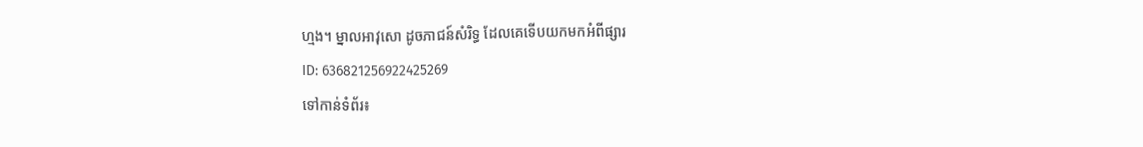ហ្មង។ ម្នាលអាវុសោ ដូចភាជន៍សំរិទ្ធ ដែលគេទើបយកមកអំពីផ្សារ
ID: 636821256922425269
ទៅកាន់ទំព័រ៖